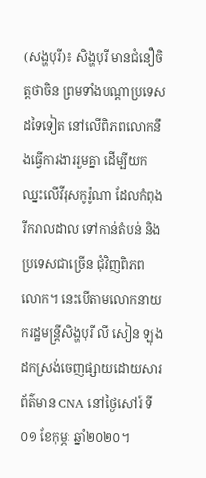(សង្ហបុរី)៖ សិង្ហបុរី មានជំនឿចិត្តថាចិន ព្រមទាំងបណ្ដាប្រទេសដទៃទៀត នៅលើពិភពលោកនឹងធ្វើការងាររួមគ្នា ដើម្បីយកឈ្នះលើវីរុសកូរ៉ូណា ដែលកំពុងរីករាលដាល ទៅកាន់តំបន់ និងប្រទេសជាច្រើន ជុំវិញពិភពលោក។ នេះបើតាមលោកនាយករដ្ឋមន្ត្រីសិង្ហបុរី លី សៀន ឡុង ដកស្រង់ចេញផ្សាយដោយសារព័ត៌មាន CNA នៅថ្ងៃសៅរ៍ ទី០១ ខែកុម្ភៈ ឆ្នាំ២០២០។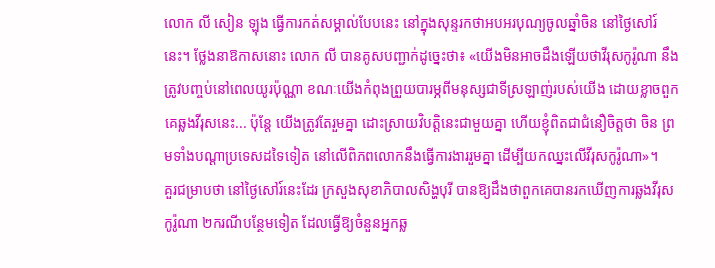លោក លី សៀន ឡុង ធ្វើការកត់សម្គាល់បែបនេះ នៅក្នុងសុន្ទរកថាអបអរបុណ្យចូលឆ្នាំចិន នៅថ្ងៃសៅរ៍នេះ។ ថ្លែងនាឱកាសនោះ លោក លី បានគូសបញ្ជាក់ដូច្នេះថា៖ «យើងមិនអាចដឹងឡើយថាវីរុសកូរ៉ូណា នឹងត្រូវបញ្ចប់នៅពេលយូរប៉ុណ្ណា ខណៈយើងកំពុងព្រួយបារម្ភពីមនុស្សជាទីស្រឡាញ់របស់យើង ដោយខ្លាចពួកគេឆ្លងវីរុសនេះ... ប៉ុន្តែ យើងត្រូវតែរួមគ្នា ដោះស្រាយវិបត្តិនេះជាមួយគ្នា ហើយខ្ញុំពិតជាជំនឿចិត្តថា ចិន ព្រមទាំងបណ្ដាប្រទេសដទៃទៀត នៅលើពិភពលោកនឹងធ្វើការងាររួមគ្នា ដើម្បីយកឈ្នះលើវីរុសកូរ៉ូណា»។
គួរជម្រាបថា នៅថ្ងៃសៅរ៍នេះដែរ ក្រសួងសុខាភិបាលសិង្ហបុរី បានឱ្យដឹងថាពួកគេបានរកឃើញការឆ្លងវីរុសកូរ៉ូណា ២ករណីបន្ថែមទៀត ដែលធ្វើឱ្យចំនួនអ្នកឆ្ល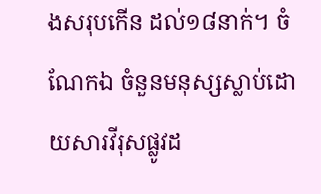ងសរុបកើន ដល់១៨នាក់។ ចំណែកឯ ចំនួនមនុស្សស្លាប់ដោយសារវីរុសផ្លូវដ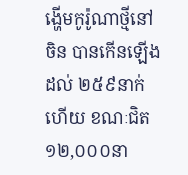ង្ហើមកូរ៉ូណាថ្មីនៅចិន បានកើនឡើងដល់ ២៥៩នាក់ហើយ ខណៈជិត១២,០០០នា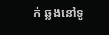ក់ ឆ្លងនៅទូ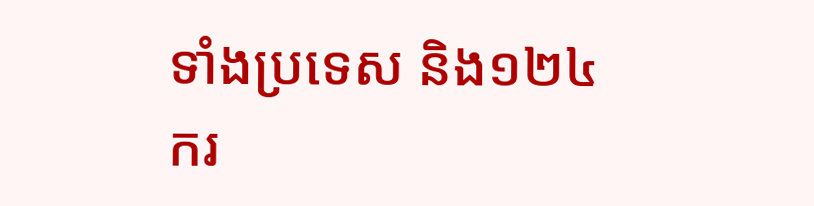ទាំងប្រទេស និង១២៤ករ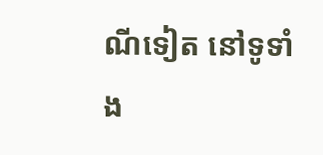ណីទៀត នៅទូទាំង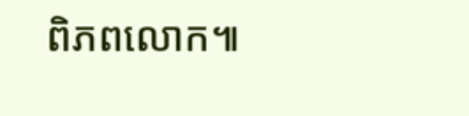ពិភពលោក៕